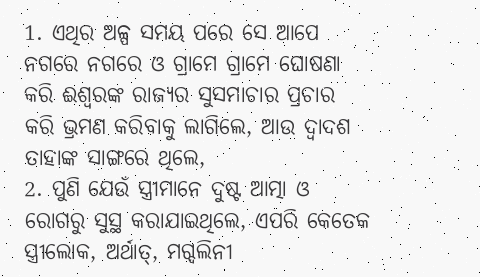1. ଏଥିର ଅଳ୍ପ ସମୟ ପରେ ସେ ଆପେ ନଗରେ ନଗରେ ଓ ଗ୍ରାମେ ଗ୍ରାମେ ଘୋଷଣା କରି ଈଶ୍ଵରଙ୍କ ରାଜ୍ୟର ସୁସମାଚାର ପ୍ରଚାର କରି ଭ୍ରମଣ କରିବାକୁ ଲାଗିଲେ, ଆଉ ଦ୍ଵାଦଶ ତାହାଙ୍କ ସାଙ୍ଗରେ ଥିଲେ,
2. ପୁଣି ଯେଉଁ ସ୍ତ୍ରୀମାନେ ଦୁଷ୍ଟ ଆତ୍ମା ଓ ରୋଗରୁ ସୁସ୍ଥ କରାଯାଇଥିଲେ, ଏପରି କେତେକ ସ୍ତ୍ରୀଲୋକ, ଅର୍ଥାତ୍, ମଗ୍ଦଲିନୀ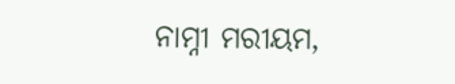ନାମ୍ନୀ ମରୀୟମ,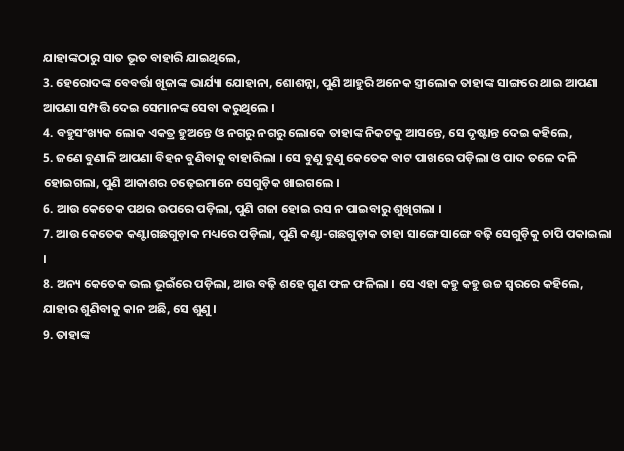ଯାହାଙ୍କଠାରୁ ସାତ ଭୂତ ବାହାରି ଯାଇଥିଲେ,
3. ହେରୋଦଙ୍କ ବେବର୍ତ୍ତା ଖୂଜାଙ୍କ ଭାର୍ଯ୍ୟା ଯୋହାନା, ଶୋଶନ୍ନା, ପୁଣି ଆହୁରି ଅନେକ ସ୍ତ୍ରୀଲୋକ ତାହାଙ୍କ ସାଙ୍ଗରେ ଥାଇ ଆପଣା ଆପଣା ସମ୍ପତ୍ତି ଦେଇ ସେମାନଙ୍କ ସେବା କରୁଥିଲେ ।
4. ବହୁସଂଖ୍ୟକ ଲୋକ ଏକତ୍ର ହୁଅନ୍ତେ ଓ ନଗରୁ ନଗରୁ ଲୋକେ ତାହାଙ୍କ ନିକଟକୁ ଆସନ୍ତେ, ସେ ଦୃଷ୍ଟାନ୍ତ ଦେଇ କହିଲେ,
5. ଜଣେ ବୁଣାଳି ଆପଣା ବିହନ ବୁଣିବାକୁ ବାହାରିଲା । ସେ ବୁଣୁ ବୁଣୁ କେତେକ ବାଟ ପାଖରେ ପଡ଼ିଲା ଓ ପାଦ ତଳେ ଦଳି ହୋଇଗଲା, ପୁଣି ଆକାଶର ଚଢ଼େଇମାନେ ସେଗୁଡ଼ିକ ଖାଇଗଲେ ।
6. ଆଉ କେତେକ ପଥର ଉପରେ ପଡ଼ିଲା, ପୁଣି ଗଜା ହୋଇ ରସ ନ ପାଇବାରୁ ଶୁଖିଗଲା ।
7. ଆଉ କେତେକ କଣ୍ଟାଗଛଗୁଡ଼ାକ ମଧ୍ୟରେ ପଡ଼ିଲା, ପୁଣି କଣ୍ଟା-ଗଛଗୁଡ଼ାକ ତାହା ସାଙ୍ଗେ ସାଙ୍ଗେ ବଢ଼ି ସେଗୁଡ଼ିକୁ ଚାପି ପକାଇଲା ।
8. ଅନ୍ୟ କେତେକ ଭଲ ଭୂଇଁରେ ପଡ଼ିଲା, ଆଉ ବଢ଼ି ଶହେ ଗୁଣ ଫଳ ଫଳିଲା । ସେ ଏହା କହୁ କହୁ ଉଚ୍ଚ ସ୍ଵରରେ କହିଲେ, ଯାହାର ଶୁଣିବାକୁ କାନ ଅଛି, ସେ ଶୁଣୁ ।
9. ତାହାଙ୍କ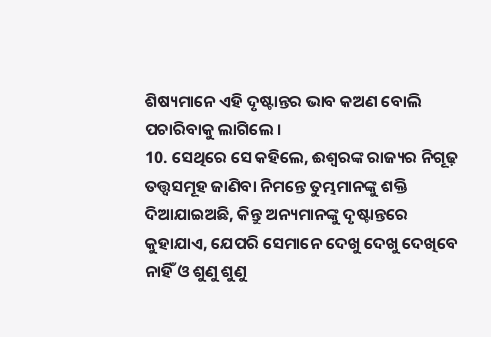ଶିଷ୍ୟମାନେ ଏହି ଦୃଷ୍ଟାନ୍ତର ଭାବ କଅଣ ବୋଲି ପଚାରିବାକୁ ଲାଗିଲେ ।
10. ସେଥିରେ ସେ କହିଲେ, ଈଶ୍ଵରଙ୍କ ରାଜ୍ୟର ନିଗୂଢ଼ ତତ୍ତ୍ଵସମୂହ ଜାଣିବା ନିମନ୍ତେ ତୁମ୍ଭମାନଙ୍କୁ ଶକ୍ତି ଦିଆଯାଇଅଛି, କିନ୍ତୁ ଅନ୍ୟମାନଙ୍କୁ ଦୃଷ୍ଟାନ୍ତରେ କୁହାଯାଏ, ଯେପରି ସେମାନେ ଦେଖୁ ଦେଖୁ ଦେଖିବେ ନାହିଁ ଓ ଶୁଣୁ ଶୁଣୁ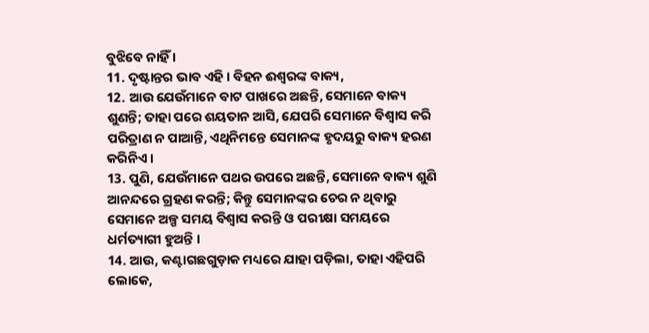ବୁଝିବେ ନାହିଁ ।
11. ଦୃଷ୍ଟାନ୍ତର ଭାବ ଏହି । ବିହନ ଈଶ୍ଵରଙ୍କ ବାକ୍ୟ,
12. ଆଉ ଯେଉଁମାନେ ବାଟ ପାଖରେ ଅଛନ୍ତି, ସେମାନେ ବାକ୍ୟ ଶୁଣନ୍ତି; ତାହା ପରେ ଶୟତାନ ଆସି, ଯେପରି ସେମାନେ ବିଶ୍ଵାସ କରି ପରିତ୍ରାଣ ନ ପାଆନ୍ତି, ଏଥିନିମନ୍ତେ ସେମାନଙ୍କ ହୃଦୟରୁ ବାକ୍ୟ ହରଣ କରିନିଏ ।
13. ପୁଣି, ଯେଉଁମାନେ ପଥର ଉପରେ ଅଛନ୍ତି, ସେମାନେ ବାକ୍ୟ ଶୁଣି ଆନନ୍ଦରେ ଗ୍ରହଣ କରନ୍ତି; କିନ୍ତୁ ସେମାନଙ୍କର ଚେର ନ ଥିବାରୁ ସେମାନେ ଅଳ୍ପ ସମୟ ବିଶ୍ଵାସ କରନ୍ତି ଓ ପରୀକ୍ଷା ସମୟରେ ଧର୍ମତ୍ୟାଗୀ ହୁଅନ୍ତି ।
14. ଆଉ, କଣ୍ଟାଗଛଗୁଡ଼ାକ ମଧ୍ୟରେ ଯାହା ପଡ଼ିଲା, ତାହା ଏହିପରି ଲୋକେ,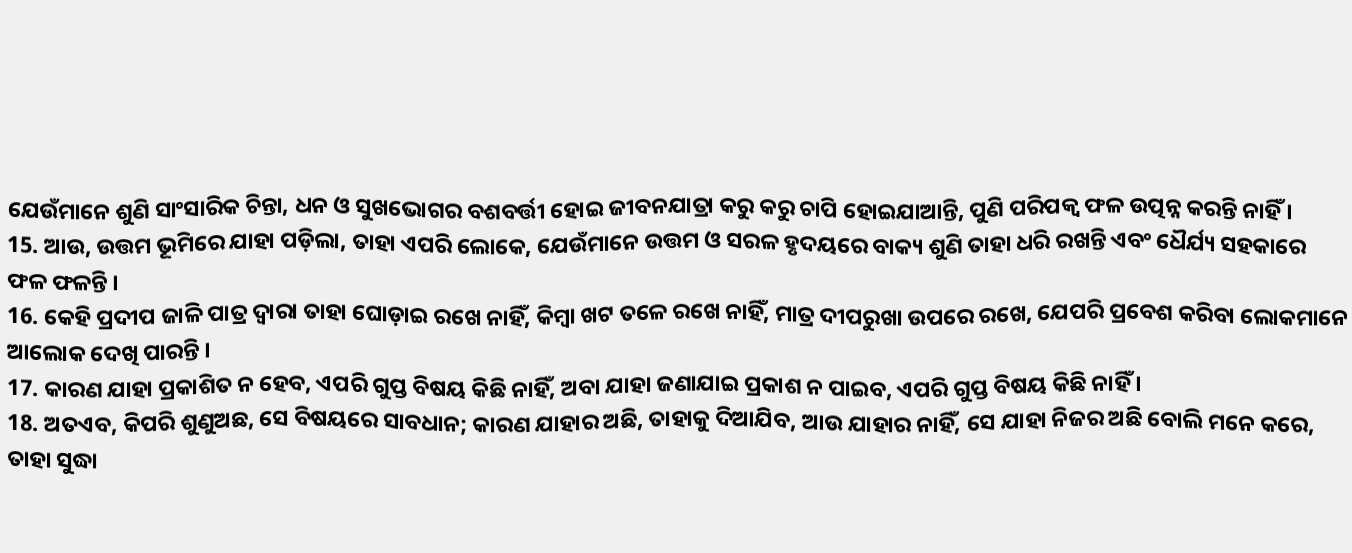ଯେଉଁମାନେ ଶୁଣି ସାଂସାରିକ ଚିନ୍ତା, ଧନ ଓ ସୁଖଭୋଗର ବଶବର୍ତ୍ତୀ ହୋଇ ଜୀବନଯାତ୍ରା କରୁ କରୁ ଚାପି ହୋଇଯାଆନ୍ତି, ପୁଣି ପରିପକ୍ଵ ଫଳ ଉତ୍ପନ୍ନ କରନ୍ତି ନାହିଁ ।
15. ଆଉ, ଉତ୍ତମ ଭୂମିରେ ଯାହା ପଡ଼ିଲା, ତାହା ଏପରି ଲୋକେ, ଯେଉଁମାନେ ଉତ୍ତମ ଓ ସରଳ ହୃଦୟରେ ବାକ୍ୟ ଶୁଣି ତାହା ଧରି ରଖନ୍ତି ଏବଂ ଧୈର୍ଯ୍ୟ ସହକାରେ ଫଳ ଫଳନ୍ତି ।
16. କେହି ପ୍ରଦୀପ ଜାଳି ପାତ୍ର ଦ୍ଵାରା ତାହା ଘୋଡ଼ାଇ ରଖେ ନାହିଁ, କିମ୍ଵା ଖଟ ତଳେ ରଖେ ନାହିଁ, ମାତ୍ର ଦୀପରୁଖା ଉପରେ ରଖେ, ଯେପରି ପ୍ରବେଶ କରିବା ଲୋକମାନେ ଆଲୋକ ଦେଖି ପାରନ୍ତି ।
17. କାରଣ ଯାହା ପ୍ରକାଶିତ ନ ହେବ, ଏପରି ଗୁପ୍ତ ବିଷୟ କିଛି ନାହିଁ, ଅବା ଯାହା ଜଣାଯାଇ ପ୍ରକାଶ ନ ପାଇବ, ଏପରି ଗୁପ୍ତ ବିଷୟ କିଛି ନାହିଁ ।
18. ଅତଏବ, କିପରି ଶୁଣୁଅଛ, ସେ ବିଷୟରେ ସାବଧାନ; କାରଣ ଯାହାର ଅଛି, ତାହାକୁ ଦିଆଯିବ, ଆଉ ଯାହାର ନାହିଁ, ସେ ଯାହା ନିଜର ଅଛି ବୋଲି ମନେ କରେ, ତାହା ସୁଦ୍ଧା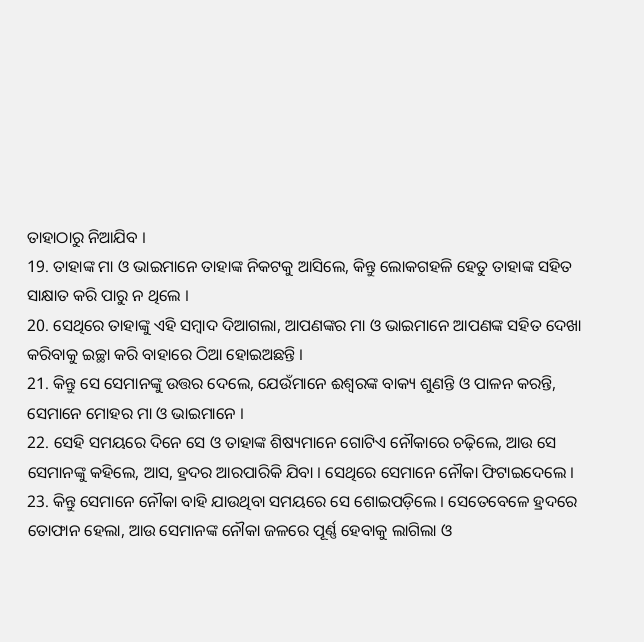ତାହାଠାରୁ ନିଆଯିବ ।
19. ତାହାଙ୍କ ମା ଓ ଭାଇମାନେ ତାହାଙ୍କ ନିକଟକୁ ଆସିଲେ, କିନ୍ତୁ ଲୋକଗହଳି ହେତୁ ତାହାଙ୍କ ସହିତ ସାକ୍ଷାତ କରି ପାରୁ ନ ଥିଲେ ।
20. ସେଥିରେ ତାହାଙ୍କୁ ଏହି ସମ୍ଵାଦ ଦିଆଗଲା, ଆପଣଙ୍କର ମା ଓ ଭାଇମାନେ ଆପଣଙ୍କ ସହିତ ଦେଖା କରିବାକୁ ଇଚ୍ଛା କରି ବାହାରେ ଠିଆ ହୋଇଅଛନ୍ତି ।
21. କିନ୍ତୁ ସେ ସେମାନଙ୍କୁ ଉତ୍ତର ଦେଲେ, ଯେଉଁମାନେ ଈଶ୍ଵରଙ୍କ ବାକ୍ୟ ଶୁଣନ୍ତି ଓ ପାଳନ କରନ୍ତି, ସେମାନେ ମୋହର ମା ଓ ଭାଇମାନେ ।
22. ସେହି ସମୟରେ ଦିନେ ସେ ଓ ତାହାଙ୍କ ଶିଷ୍ୟମାନେ ଗୋଟିଏ ନୌକାରେ ଚଢ଼ିଲେ, ଆଉ ସେ ସେମାନଙ୍କୁ କହିଲେ, ଆସ, ହ୍ରଦର ଆରପାରିକି ଯିବା । ସେଥିରେ ସେମାନେ ନୌକା ଫିଟାଇଦେଲେ ।
23. କିନ୍ତୁ ସେମାନେ ନୌକା ବାହି ଯାଉଥିବା ସମୟରେ ସେ ଶୋଇପଡ଼ିଲେ । ସେତେବେଳେ ହ୍ରଦରେ ତୋଫାନ ହେଲା, ଆଉ ସେମାନଙ୍କ ନୌକା ଜଳରେ ପୂର୍ଣ୍ଣ ହେବାକୁ ଲାଗିଲା ଓ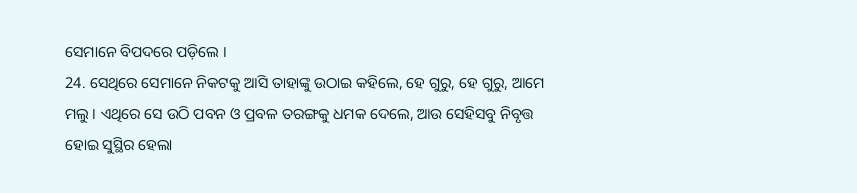ସେମାନେ ବିପଦରେ ପଡ଼ିଲେ ।
24. ସେଥିରେ ସେମାନେ ନିକଟକୁ ଆସି ତାହାଙ୍କୁ ଉଠାଇ କହିଲେ, ହେ ଗୁରୁ, ହେ ଗୁରୁ, ଆମେ ମଲୁ । ଏଥିରେ ସେ ଉଠି ପବନ ଓ ପ୍ରବଳ ତରଙ୍ଗକୁ ଧମକ ଦେଲେ, ଆଉ ସେହିସବୁ ନିବୃତ୍ତ ହୋଇ ସୁସ୍ଥିର ହେଲା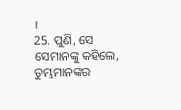।
25. ପୁଣି, ସେ ସେମାନଙ୍କୁ କହିଲେ, ତୁମ୍ଭମାନଙ୍କର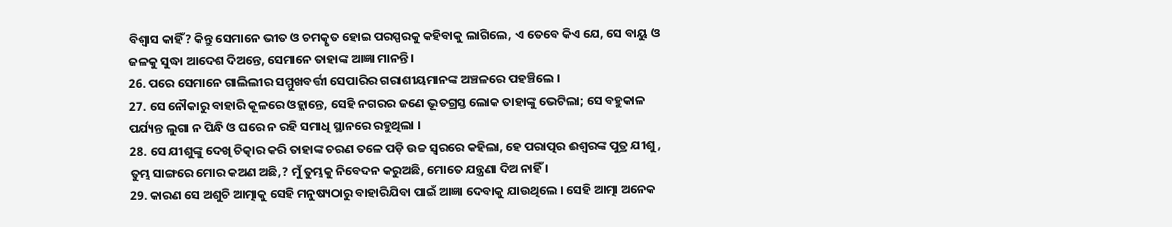ବିଶ୍ଵାସ କାହିଁ? କିନ୍ତୁ ସେମାନେ ଭୀତ ଓ ଚମତ୍କୃତ ହୋଇ ପରସ୍ପରକୁ କହିବାକୁ ଲାଗିଲେ, ଏ ତେବେ କିଏ ଯେ, ସେ ବାୟୁ ଓ ଜଳକୁ ସୁଦ୍ଧା ଆଦେଶ ଦିଅନ୍ତେ, ସେମାନେ ତାହାଙ୍କ ଆଜ୍ଞା ମାନନ୍ତି ।
26. ପରେ ସେମାନେ ଗାଲିଲୀର ସମ୍ମୁଖବର୍ତ୍ତୀ ସେପାରିର ଗରାଶୀୟମାନଙ୍କ ଅଞ୍ଚଳରେ ପହଞ୍ଚିଲେ ।
27. ସେ ନୌକାରୁ ବାହାରି କୂଳରେ ଓହ୍ଲାନ୍ତେ, ସେହି ନଗରର ଜଣେ ଭୂତଗ୍ରସ୍ତ ଲୋକ ତାହାଙ୍କୁ ଭେଟିଲା; ସେ ବହୁକାଳ ପର୍ଯ୍ୟନ୍ତ ଲୁଗା ନ ପିନ୍ଧି ଓ ଘରେ ନ ରହି ସମାଧି ସ୍ଥାନରେ ରହୁଥିଲା ।
28. ସେ ଯୀଶୁଙ୍କୁ ଦେଖି ଚିତ୍କାର କରି ତାହାଙ୍କ ଚରଣ ତଳେ ପଡ଼ି ଉଚ୍ଚ ସ୍ଵରରେ କହିଲା, ହେ ପରାତ୍ପର ଈଶ୍ଵରଙ୍କ ପୁତ୍ର ଯୀଶୁ, ତୁମ୍ଭ ସାଙ୍ଗରେ ମୋର କଅଣ ଅଛି,? ମୁଁ ତୁମ୍ଭକୁ ନିବେଦନ କରୁଅଛି, ମୋତେ ଯନ୍ତ୍ରଣା ଦିଅ ନାହିଁ ।
29. କାରଣ ସେ ଅଶୁଚି ଆତ୍ମାକୁ ସେହି ମନୁଷ୍ୟଠାରୁ ବାହାରିଯିବା ପାଇଁ ଆଜ୍ଞା ଦେବାକୁ ଯାଉଥିଲେ । ସେହି ଆତ୍ମା ଅନେକ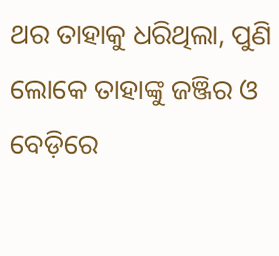ଥର ତାହାକୁ ଧରିଥିଲା, ପୁଣି ଲୋକେ ତାହାଙ୍କୁ ଜଞ୍ଜିର ଓ ବେଡ଼ିରେ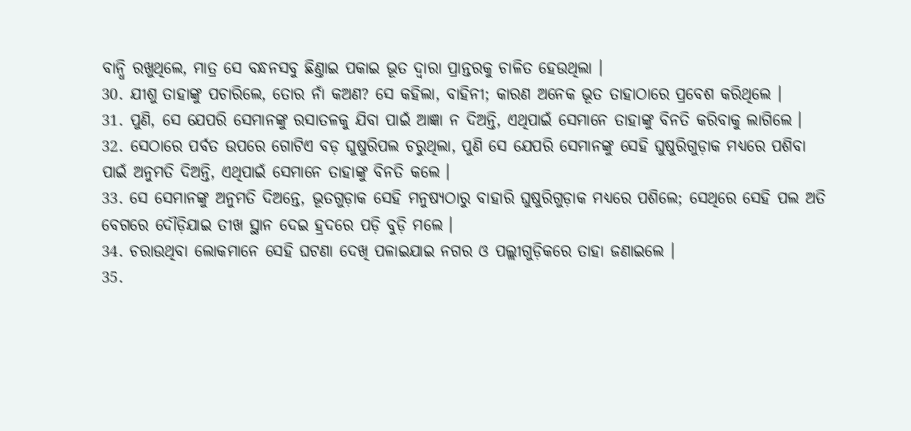ବାନ୍ଧି ରଖୁଥିଲେ, ମାତ୍ର ସେ ବନ୍ଧନସବୁ ଛିଣ୍ତାଇ ପକାଇ ଭୂତ ଦ୍ଵାରା ପ୍ରାନ୍ତରକୁ ଚାଳିତ ହେଉଥିଲା ।
30. ଯୀଶୁ ତାହାଙ୍କୁ ପଚାରିଲେ, ତୋର ନାଁ କଅଣ? ସେ କହିଲା, ବାହିନୀ; କାରଣ ଅନେକ ଭୂତ ତାହାଠାରେ ପ୍ରବେଶ କରିଥିଲେ ।
31. ପୁଣି, ସେ ଯେପରି ସେମାନଙ୍କୁ ରସାତଳକୁ ଯିବା ପାଇଁ ଆଜ୍ଞା ନ ଦିଅନ୍ତି, ଏଥିପାଇଁ ସେମାନେ ତାହାଙ୍କୁ ବିନତି କରିବାକୁ ଲାଗିଲେ ।
32. ସେଠାରେ ପର୍ବତ ଉପରେ ଗୋଟିଏ ବଡ଼ ଘୁଷୁରିପଲ ଚରୁଥିଲା, ପୁଣି ସେ ଯେପରି ସେମାନଙ୍କୁ ସେହି ଘୁଷୁରିଗୁଡ଼ାକ ମଧ୍ୟରେ ପଶିବା ପାଇଁ ଅନୁମତି ଦିଅନ୍ତି, ଏଥିପାଇଁ ସେମାନେ ତାହାଙ୍କୁ ବିନତି କଲେ ।
33. ସେ ସେମାନଙ୍କୁ ଅନୁମତି ଦିଅନ୍ତେ, ଭୂତଗୁଡ଼ାକ ସେହି ମନୁଷ୍ୟଠାରୁ ବାହାରି ଘୁଷୁରିଗୁଡ଼ାକ ମଧ୍ୟରେ ପଶିଲେ; ସେଥିରେ ସେହି ପଲ ଅତି ବେଗରେ ଦୌଡ଼ିଯାଇ ତୀଖ ସ୍ଥାନ ଦେଇ ହ୍ରଦରେ ପଡ଼ି ବୁଡ଼ି ମଲେ ।
34. ଚରାଉଥିବା ଲୋକମାନେ ସେହି ଘଟଣା ଦେଖି ପଳାଇଯାଇ ନଗର ଓ ପଲ୍ଲୀଗୁଡ଼ିକରେ ତାହା ଜଣାଇଲେ ।
35.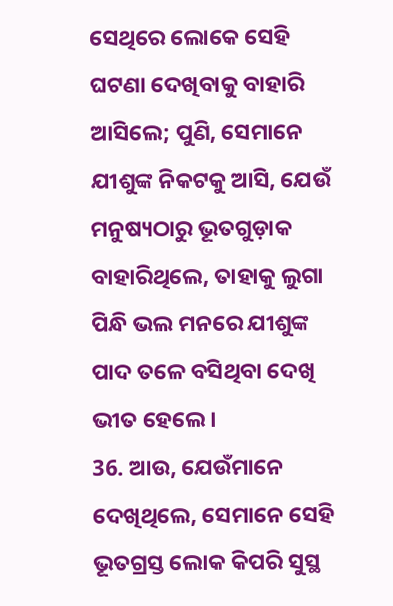ସେଥିରେ ଲୋକେ ସେହି ଘଟଣା ଦେଖିବାକୁ ବାହାରି ଆସିଲେ; ପୁଣି, ସେମାନେ ଯୀଶୁଙ୍କ ନିକଟକୁ ଆସି, ଯେଉଁ ମନୁଷ୍ୟଠାରୁ ଭୂତଗୁଡ଼ାକ ବାହାରିଥିଲେ, ତାହାକୁ ଲୁଗା ପିନ୍ଧି ଭଲ ମନରେ ଯୀଶୁଙ୍କ ପାଦ ତଳେ ବସିଥିବା ଦେଖି ଭୀତ ହେଲେ ।
36. ଆଉ, ଯେଉଁମାନେ ଦେଖିଥିଲେ, ସେମାନେ ସେହି ଭୂତଗ୍ରସ୍ତ ଲୋକ କିପରି ସୁସ୍ଥ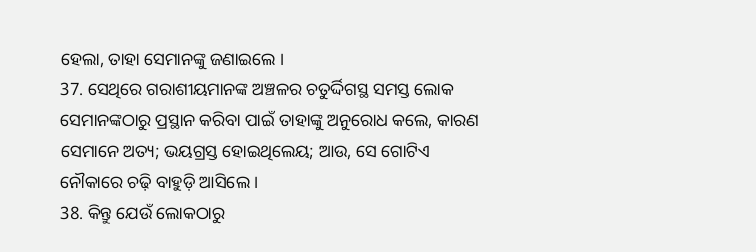ହେଲା, ତାହା ସେମାନଙ୍କୁ ଜଣାଇଲେ ।
37. ସେଥିରେ ଗରାଶୀୟମାନଙ୍କ ଅଞ୍ଚଳର ଚତୁର୍ଦ୍ଦିଗସ୍ଥ ସମସ୍ତ ଲୋକ ସେମାନଙ୍କଠାରୁ ପ୍ରସ୍ଥାନ କରିବା ପାଇଁ ତାହାଙ୍କୁ ଅନୁରୋଧ କଲେ, କାରଣ ସେମାନେ ଅତ୍ୟ; ଭୟଗ୍ରସ୍ତ ହୋଇଥିଲେୟ; ଆଉ, ସେ ଗୋଟିଏ ନୌକାରେ ଚଢ଼ି ବାହୁଡ଼ି ଆସିଲେ ।
38. କିନ୍ତୁ ଯେଉଁ ଲୋକଠାରୁ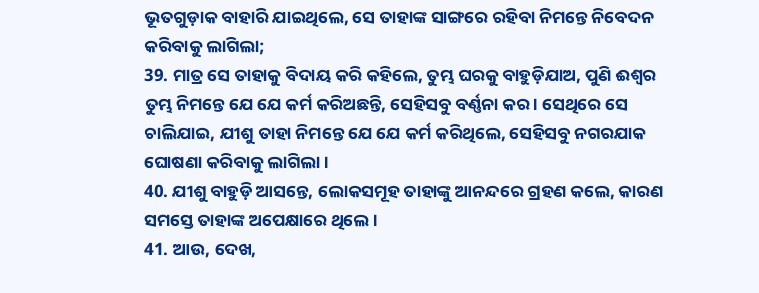ଭୂତଗୁଡ଼ାକ ବାହାରି ଯାଇଥିଲେ, ସେ ତାହାଙ୍କ ସାଙ୍ଗରେ ରହିବା ନିମନ୍ତେ ନିବେଦନ କରିବାକୁ ଲାଗିଲା;
39. ମାତ୍ର ସେ ତାହାକୁ ବିଦାୟ କରି କହିଲେ, ତୁମ୍ଭ ଘରକୁ ବାହୁଡ଼ିଯାଅ, ପୁଣି ଈଶ୍ଵର ତୁମ୍ଭ ନିମନ୍ତେ ଯେ ଯେ କର୍ମ କରିଅଛନ୍ତି, ସେହିସବୁ ବର୍ଣ୍ଣନା କର । ସେଥିରେ ସେ ଚାଲିଯାଇ, ଯୀଶୁ ତାହା ନିମନ୍ତେ ଯେ ଯେ କର୍ମ କରିଥିଲେ, ସେହିସବୁ ନଗରଯାକ ଘୋଷଣା କରିବାକୁ ଲାଗିଲା ।
40. ଯୀଶୁ ବାହୁଡ଼ି ଆସନ୍ତେ, ଲୋକସମୂହ ତାହାଙ୍କୁ ଆନନ୍ଦରେ ଗ୍ରହଣ କଲେ, କାରଣ ସମସ୍ତେ ତାହାଙ୍କ ଅପେକ୍ଷାରେ ଥିଲେ ।
41. ଆଉ, ଦେଖ,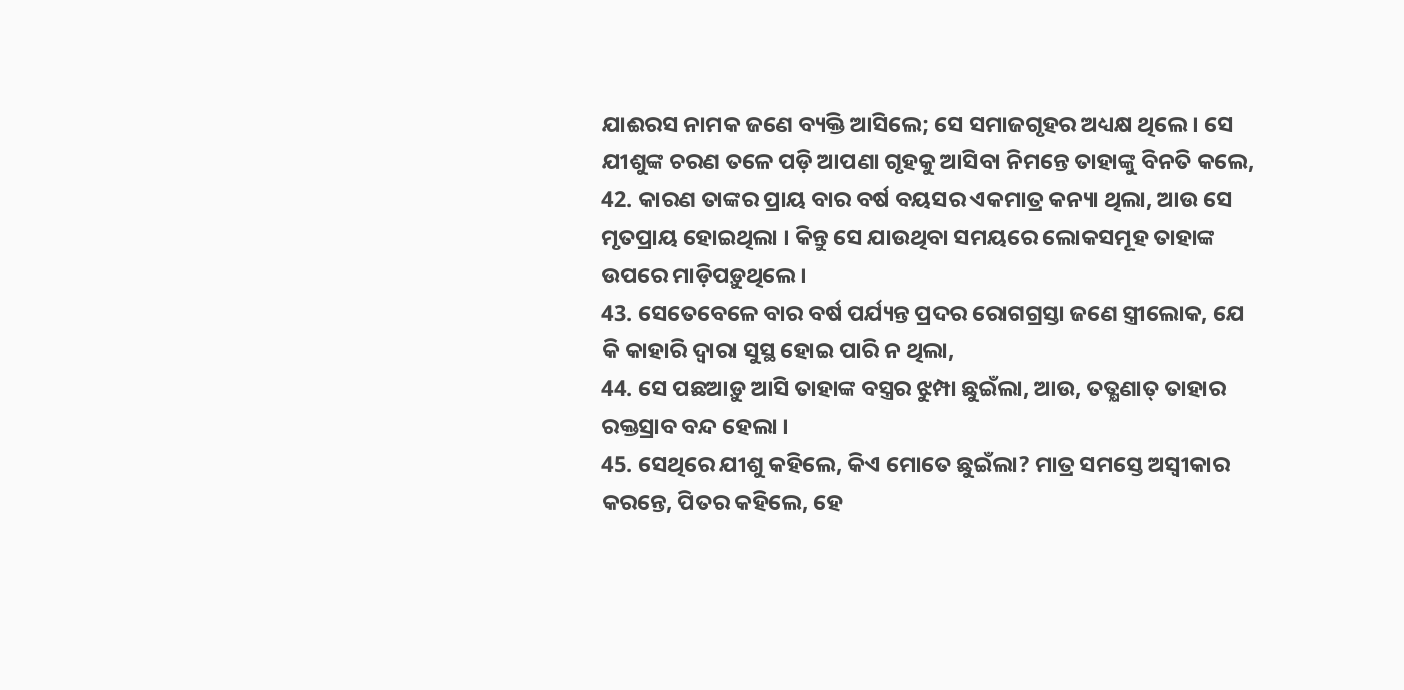ଯାଈରସ ନାମକ ଜଣେ ବ୍ୟକ୍ତି ଆସିଲେ; ସେ ସମାଜଗୃହର ଅଧ୍ୟକ୍ଷ ଥିଲେ । ସେ ଯୀଶୁଙ୍କ ଚରଣ ତଳେ ପଡ଼ି ଆପଣା ଗୃହକୁ ଆସିବା ନିମନ୍ତେ ତାହାଙ୍କୁ ବିନତି କଲେ,
42. କାରଣ ତାଙ୍କର ପ୍ରାୟ ବାର ବର୍ଷ ବୟସର ଏକମାତ୍ର କନ୍ୟା ଥିଲା, ଆଉ ସେ ମୃତପ୍ରାୟ ହୋଇଥିଲା । କିନ୍ତୁ ସେ ଯାଉଥିବା ସମୟରେ ଲୋକସମୂହ ତାହାଙ୍କ ଉପରେ ମାଡ଼ିପଡ଼ୁଥିଲେ ।
43. ସେତେବେଳେ ବାର ବର୍ଷ ପର୍ଯ୍ୟନ୍ତ ପ୍ରଦର ରୋଗଗ୍ରସ୍ତା ଜଣେ ସ୍ତ୍ରୀଲୋକ, ଯେ କି କାହାରି ଦ୍ଵାରା ସୁସ୍ଥ ହୋଇ ପାରି ନ ଥିଲା,
44. ସେ ପଛଆଡ଼ୁ ଆସି ତାହାଙ୍କ ବସ୍ତ୍ରର ଝୁମ୍ପା ଛୁଇଁଲା, ଆଉ, ତତ୍କ୍ଷଣାତ୍ ତାହାର ରକ୍ତସ୍ରାବ ବନ୍ଦ ହେଲା ।
45. ସେଥିରେ ଯୀଶୁ କହିଲେ, କିଏ ମୋତେ ଛୁଇଁଲା? ମାତ୍ର ସମସ୍ତେ ଅସ୍ଵୀକାର କରନ୍ତେ, ପିତର କହିଲେ, ହେ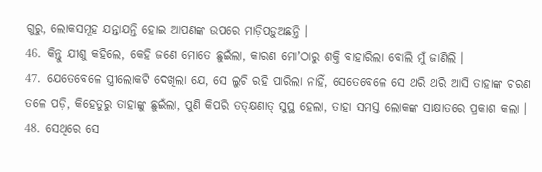ଗୁରୁ, ଲୋକସମୂହ ଯନ୍ତାଯନ୍ତି ହୋଇ ଆପଣଙ୍କ ଉପରେ ମାଡ଼ିପଡ଼ୁଅଛନ୍ତି ।
46. କିନ୍ତୁ ଯୀଶୁ କହିଲେ, କେହି ଜଣେ ମୋତେ ଛୁଇଁଲା, କାରଣ ମୋʼଠାରୁ ଶକ୍ତି ବାହାରିଲା ବୋଲି ମୁଁ ଜାଣିଲି ।
47. ଯେତେବେଳେ ସ୍ତ୍ରୀଲୋକଟି ଦେଖିଲା ଯେ, ସେ ଲୁଚି ରହି ପାରିଲା ନାହିଁ, ସେତେବେଳେ ସେ ଥରି ଥରି ଆସି ତାହାଙ୍କ ଚରଣ ତଳେ ପଡ଼ି, କିହେତୁରୁ ତାହାଙ୍କୁ ଛୁଇଁଲା, ପୁଣି କିପରି ତତ୍କ୍ଷଣାତ୍ ସୁସ୍ଥ ହେଲା, ତାହା ସମସ୍ତ ଲୋକଙ୍କ ସାକ୍ଷାତରେ ପ୍ରକାଶ କଲା ।
48. ସେଥିରେ ସେ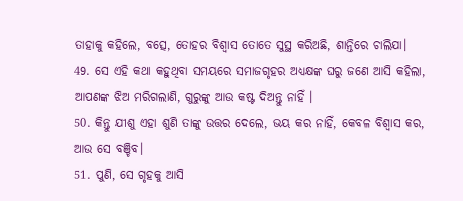ତାହାକୁ କହିଲେ, ବତ୍ସେ, ତୋହର ବିଶ୍ଵାସ ତୋତେ ସୁସ୍ଥ କରିଅଛି, ଶାନ୍ତିରେ ଚାଲିଯା।
49. ସେ ଏହି କଥା କହୁଥିବା ସମୟରେ ସମାଜଗୃହର ଅଧ୍ୟକ୍ଷଙ୍କ ଘରୁ ଜଣେ ଆସି କହିଲା, ଆପଣଙ୍କ ଝିଅ ମରିଗଲାଣି, ଗୁରୁଙ୍କୁ ଆଉ କଷ୍ଟ ଦିଅନ୍ତୁ ନାହିଁ ।
50. କିନ୍ତୁ ଯୀଶୁ ଏହା ଶୁଣି ତାଙ୍କୁ ଉତ୍ତର ଦେଲେ, ଭୟ କର ନାହିଁ, କେବଳ ବିଶ୍ଵାସ କର, ଆଉ ସେ ବଞ୍ଚିବ।
51. ପୁଣି, ସେ ଗୃହକୁ ଆସି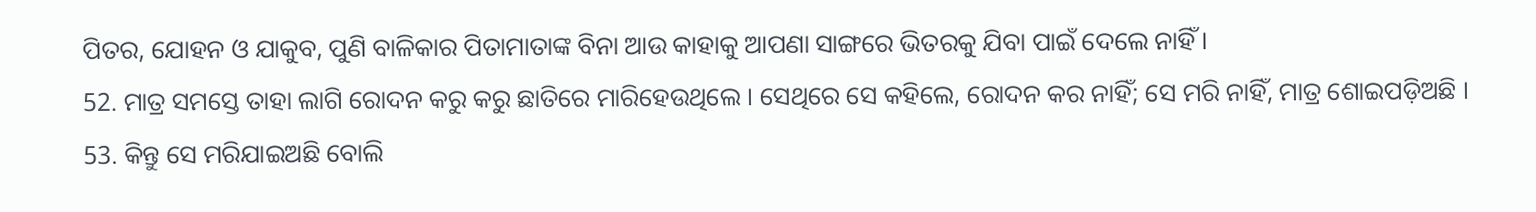ପିତର, ଯୋହନ ଓ ଯାକୁବ, ପୁଣି ବାଳିକାର ପିତାମାତାଙ୍କ ବିନା ଆଉ କାହାକୁ ଆପଣା ସାଙ୍ଗରେ ଭିତରକୁ ଯିବା ପାଇଁ ଦେଲେ ନାହିଁ ।
52. ମାତ୍ର ସମସ୍ତେ ତାହା ଲାଗି ରୋଦନ କରୁ କରୁ ଛାତିରେ ମାରିହେଉଥିଲେ । ସେଥିରେ ସେ କହିଲେ, ରୋଦନ କର ନାହିଁ; ସେ ମରି ନାହିଁ, ମାତ୍ର ଶୋଇପଡ଼ିଅଛି ।
53. କିନ୍ତୁ ସେ ମରିଯାଇଅଛି ବୋଲି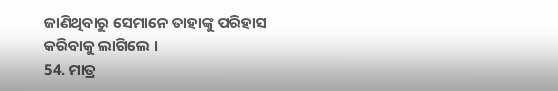ଜାଣିଥିବାରୁ ସେମାନେ ତାହାଙ୍କୁ ପରିହାସ କରିବାକୁ ଲାଗିଲେ ।
54. ମାତ୍ର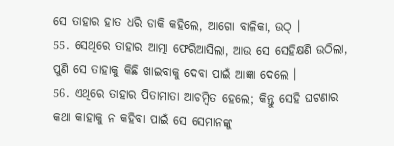ସେ ତାହାର ହାତ ଧରି ଡାକି କହିଲେ, ଆଗୋ ବାଳିକା, ଉଠ୍ ।
55. ସେଥିରେ ତାହାର ଆତ୍ମା ଫେରିଆସିଲା, ଆଉ ସେ ସେହିକ୍ଷଣି ଉଠିଲା, ପୁଣି ସେ ତାହାକୁ କିଛି ଖାଇବାକୁ ଦେବା ପାଇଁ ଆଜ୍ଞା ଦେଲେ ।
56. ଏଥିରେ ତାହାର ପିତାମାତା ଆଚମ୍ଵିତ ହେଲେ; କିନ୍ତୁ ସେହି ଘଟଣାର କଥା କାହାକୁ ନ କହିବା ପାଇଁ ସେ ସେମାନଙ୍କୁ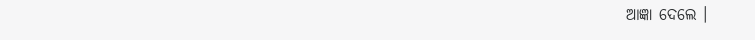ଆଜ୍ଞା ଦେଲେ ।